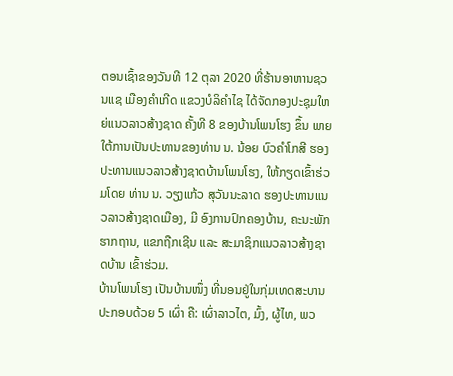ຕອນເຊົ້າຂອງວັນທີ 12 ຕຸລາ 2020 ທີ່ຮ້ານອາຫານຊວນແຊ ເມືອງຄໍາເກີດ ແຂວງບໍລິຄຳໄຊ ໄດ້ຈັດກອງປະຊຸມໃຫຍ່ແນວລາວສ້າງຊາດ ຄັ້ງທີ 8 ຂອງບ້ານໂພນໂຮງ ຂຶ້ນ ພາຍໃຕ້ການເປັນປະທານຂອງທ່ານ ນ. ນ້ອຍ ບົວຄຳໂກສີ ຮອງປະທານແນວລາວສ້າງຊາດບ້ານໂພນໂຮງ, ໃຫ້ກຽດເຂົ້າຮ່ວມໂດຍ ທ່ານ ນ. ວຽງແກ້ວ ສຸວັນນະລາດ ຮອງປະທານແນວລາວສ້າງຊາດເມືອງ, ມີ ອົງການປົກຄອງບ້ານ, ຄະນະພັກຮາກຖານ, ແຂກຖືກເຊີນ ແລະ ສະມາຊິກແນວລາວສ້າງຊາດບ້ານ ເຂົ້າຮ່ວມ.
ບ້ານໂພນໂຮງ ເປັນບ້ານໜຶ່ງ ທີ່ນອນຢູ່ໃນກຸ່ມເທດສະບານ ປະກອບດ້ວຍ 5 ເຜົ່າ ຄື: ເຜົ່າລາວໄຕ, ມົ້ງ, ຜູ້ໄທ, ພວ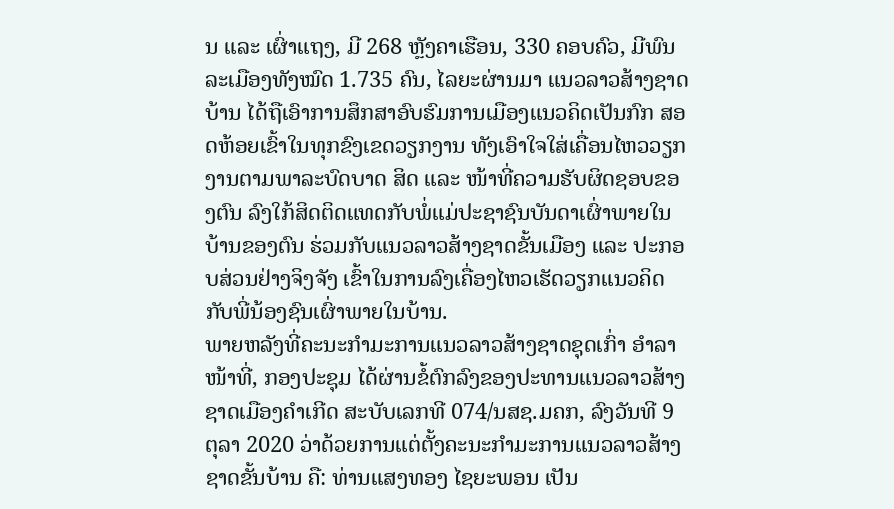ນ ແລະ ເຜົ່າແຖງ, ມີ 268 ຫຼັງຄາເຮືອນ, 330 ຄອບຄົວ, ມີພົນລະເມືອງທັງໝົດ 1.735 ຄົນ, ໄລຍະຜ່ານມາ ແນວລາວສ້າງຊາດບ້ານ ໄດ້ຖືເອົາການສຶກສາອົບຮົມການເມືອງແນວຄິດເປັນກົກ ສອດຫ້ອຍເຂົ້າໃນທຸກຂົງເຂດວຽກງານ ທັງເອົາໃຈໃສ່ເຄື່ອນໄຫວວຽກງານຕາມພາລະບົດບາດ ສິດ ແລະ ໜ້າທີ່ຄວາມຮັບຜິດຊອບຂອງຕົນ ລົງໃກ້ສິດຕິດແທດກັບພໍ່ແມ່ປະຊາຊົນບັນດາເຜົ່າພາຍໃນບ້ານຂອງຕົນ ຮ່ວມກັບແນວລາວສ້າງຊາດຂັ້ນເມືອງ ແລະ ປະກອບສ່ວນຢ່າງຈິງຈັງ ເຂົ້າໃນການລົງເຄື່ອງໄຫວເຮັດວຽກແນວຄິດກັບພີ່ນ້ອງຊົນເຜົ່າພາຍໃນບ້ານ.
ພາຍຫລັງທີ່ຄະນະກຳມະການແນວລາວສ້າງຊາດຊຸດເກົ່າ ອຳລາໜ້າທີ່, ກອງປະຊຸມ ໄດ້ຜ່ານຂໍ້ຕົກລົງຂອງປະທານແນວລາວສ້າງຊາດເມືອງຄຳເກີດ ສະບັບເລກທີ 074/ນສຊ.ມຄກ, ລົງວັນທີ 9 ຕຸລາ 2020 ວ່າດ້ວຍການແຕ່ຕັ້ງຄະນະກຳມະການແນວລາວສ້າງຊາດຂັ້ນບ້ານ ຄື: ທ່ານແສງທອງ ໄຊຍະພອນ ເປັນ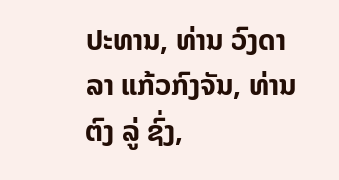ປະທານ, ທ່ານ ວົງດາລາ ແກ້ວກົງຈັນ, ທ່ານ ຕົງ ລູ່ ຊົ່ງ,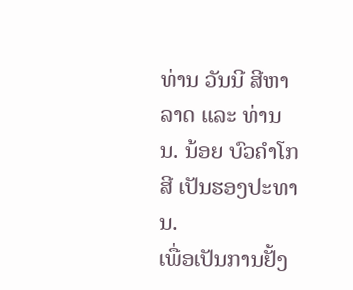ທ່ານ ວັນນີ ສີຫາລາດ ແລະ ທ່ານ ນ. ນ້ອຍ ບົວຄຳໂກສີ ເປັນຮອງປະທານ.
ເພື່ອເປັນການຢັ້ງ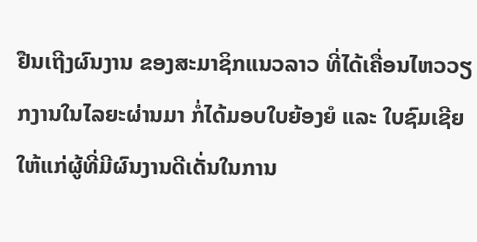ຢືນເຖີງຜົນງານ ຂອງສະມາຊິກແນວລາວ ທີ່ໄດ້ເຄື່ອນໄຫວວຽກງານໃນໄລຍະຜ່ານມາ ກໍ່ໄດ້ມອບໃບຍ້ອງຍໍ ແລະ ໃບຊົມເຊີຍ ໃຫ້ແກ່ຜູ້ທີ່ມີຜົນງານດີເດັ່ນໃນການ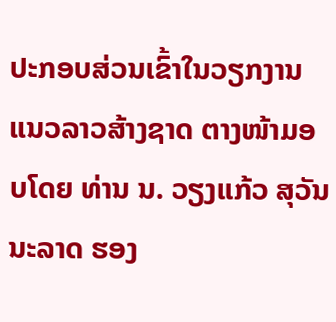ປະກອບສ່ວນເຂົ້າໃນວຽກງານແນວລາວສ້າງຊາດ ຕາງໜ້າມອບໂດຍ ທ່ານ ນ. ວຽງແກ້ວ ສຸວັນນະລາດ ຮອງ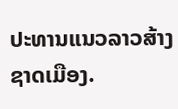ປະທານແນວລາວສ້າງຊາດເມືອງ.